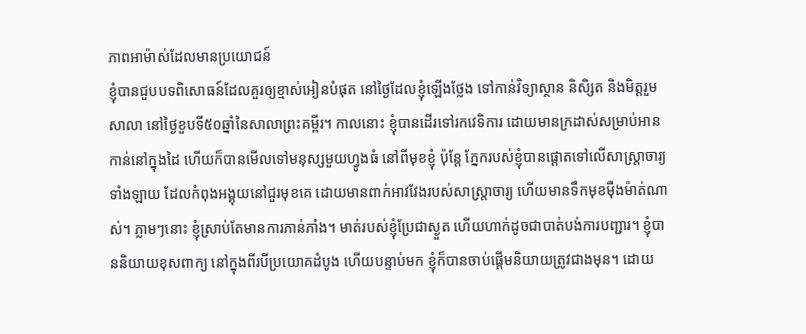ភាពអាម៉ាស់ដែលមានប្រយោជន៍
ខ្ញុំបានជួបបទពិសោធន៍ដែលគួរឲ្យខ្មាស់អៀនបំផុត នៅថ្ងៃដែលខ្ញុំឡើងថ្លែង ទៅកាន់វិទ្យាស្ថាន និសិ្សត និងមិត្តរួមសាលា នៅថ្ងៃខួបទី៥០ឆ្នាំនៃសាលាព្រះគម្ពីរ។ កាលនោះ ខ្ញុំបានដើរទៅរកវេទិការ ដោយមានក្រដាស់សម្រាប់អាន កាន់នៅក្នុងដៃ ហើយក៏បានមើលទៅមនុស្សមួយហ្វូងធំ នៅពីមុខខ្ញុំ ប៉ុន្តែ ភ្នែករបស់ខ្ញុំបានផ្តោតទៅលើសាស្រ្តាចារ្យទាំងឡាយ ដែលកំពុងអង្គុយនៅជួរមុខគេ ដោយមានពាក់អាវវែងរបស់សាស្ត្រាចារ្យ ហើយមានទឹកមុខម៉ឺងម៉ាត់ណាស់។ ភ្លាមៗនោះ ខ្ញុំស្រាប់តែមានការភាន់ភាំង។ មាត់របស់ខ្ញុំប្រែជាស្ងួត ហើយហាក់ដូចជាបាត់បង់ការបញ្ជារ។ ខ្ញុំបាននិយាយខុសពាក្យ នៅក្នុងពីរបីប្រយោគដំបូង ហើយបន្ទាប់មក ខ្ញុំក៏បានចាប់ផ្តើមនិយាយត្រូវជាងមុន។ ដោយ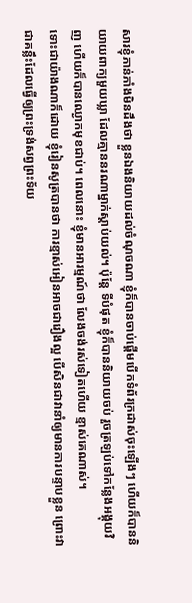សារខ្ញុំភាន់ភាំងមិនដឹងថា ខ្លួនឯងនិយាយដល់ចំណុចណា ខ្ញុំក៏បានចាប់ផ្តើមបើកទំព័រក្រដាស់ចុះឡើងៗ ហើយក៏បាននិយាយពាក្យមួយឃ្លា ដែលគ្មាននរណាម្នាក់ស្តាប់យល់។ ប៉ុន្តែ ទីបំផុត ខ្ញុំក៏បាននិយាយចប់ រួចត្រឡប់ទៅកន្លែងអង្គុយវិញ ហើយក៏បានឈ្ងោកមុខជាប់។ ពេលនោះ ខ្ញុំមានអារម្មណ៍ថា លែងចង់រស់ទៀតហើយ ខ្មាស់គេណាស់។
ទោះជាយ៉ាងណាក៏ដោយ ខ្ញុំរៀនសូត្របានថា ការខ្មាស់អៀនអាចជារឿងល្អ បើសិនជាវានាំឲ្យមានការបន្ទាបខ្លួន ព្រោះវាជាគន្លឹះដែលធ្វើឲ្យព្រះទ្រង់សព្វព្រះទ័យ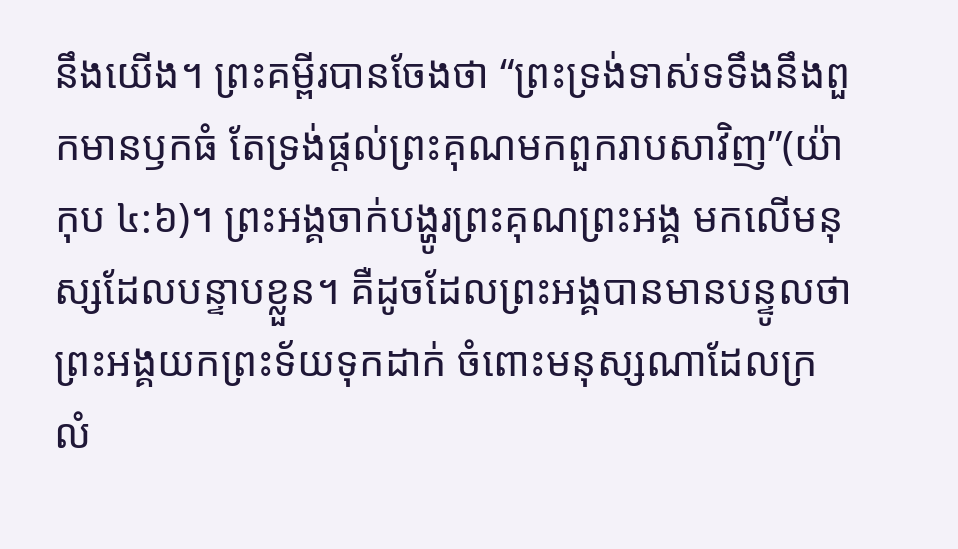នឹងយើង។ ព្រះគម្ពីរបានចែងថា “ព្រះទ្រង់ទាស់ទទឹងនឹងពួកមានឫកធំ តែទ្រង់ផ្តល់ព្រះគុណមកពួករាបសាវិញ”(យ៉ាកុប ៤:៦)។ ព្រះអង្គចាក់បង្ហូរព្រះគុណព្រះអង្គ មកលើមនុស្សដែលបន្ទាបខ្លួន។ គឺដូចដែលព្រះអង្គបានមានបន្ទូលថា ព្រះអង្គយកព្រះទ័យទុកដាក់ ចំពោះមនុស្សណាដែលក្រលំ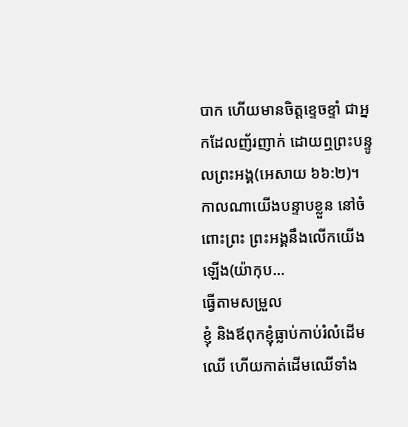បាក ហើយមានចិត្តខ្ទេចខ្ទាំ ជាអ្នកដែលញ័រញាក់ ដោយឮព្រះបន្ទូលព្រះអង្គ(អេសាយ ៦៦:២)។ កាលណាយើងបន្ទាបខ្លួន នៅចំពោះព្រះ ព្រះអង្គនឹងលើកយើងឡើង(យ៉ាកុប…
ធ្វើតាមសម្រួល
ខ្ញុំ និងឪពុកខ្ញុំធ្លាប់កាប់រំលំដើមឈើ ហើយកាត់ដើមឈើទាំង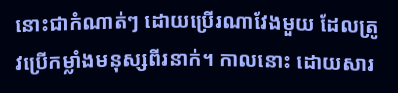នោះជាកំណាត់ៗ ដោយប្រើរណាវែងមួយ ដែលត្រូវប្រើកម្លាំងមនុស្សពីរនាក់។ កាលនោះ ដោយសារ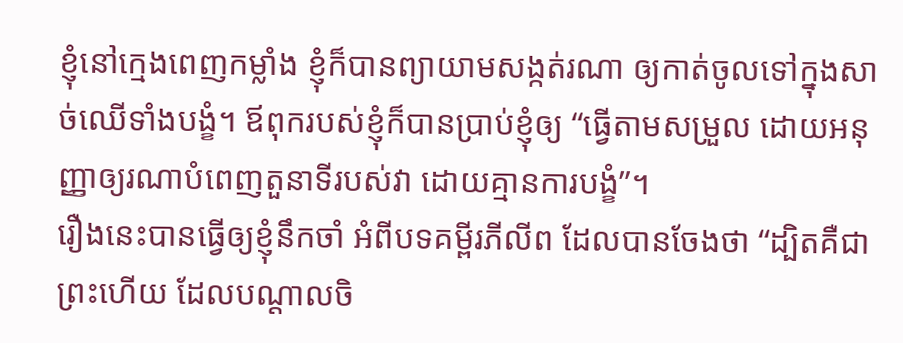ខ្ញុំនៅក្មេងពេញកម្លាំង ខ្ញុំក៏បានព្យាយាមសង្កត់រណា ឲ្យកាត់ចូលទៅក្នុងសាច់ឈើទាំងបង្ខំ។ ឪពុករបស់ខ្ញុំក៏បានប្រាប់ខ្ញុំឲ្យ “ធ្វើតាមសម្រួល ដោយអនុញ្ញាឲ្យរណាបំពេញតួនាទីរបស់វា ដោយគ្មានការបង្ខំ”។
រឿងនេះបានធ្វើឲ្យខ្ញុំនឹកចាំ អំពីបទគម្ពីរភីលីព ដែលបានចែងថា “ដ្បិតគឺជាព្រះហើយ ដែលបណ្តាលចិ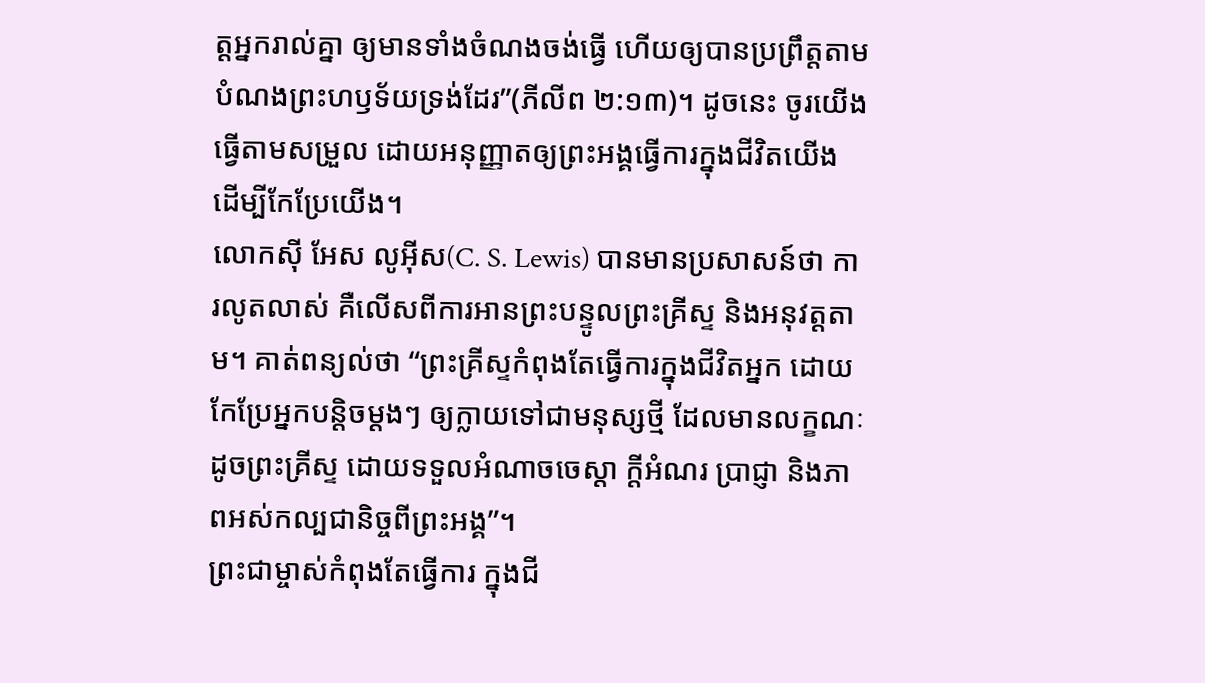ត្តអ្នករាល់គ្នា ឲ្យមានទាំងចំណងចង់ធ្វើ ហើយឲ្យបានប្រព្រឹត្តតាមបំណងព្រះហឫទ័យទ្រង់ដែរ”(ភីលីព ២:១៣)។ ដូចនេះ ចូរយើងធ្វើតាមសម្រួល ដោយអនុញ្ញាតឲ្យព្រះអង្គធ្វើការក្នុងជីវិតយើង ដើម្បីកែប្រែយើង។
លោកស៊ី អែស លូអ៊ីស(C. S. Lewis) បានមានប្រសាសន៍ថា ការលូតលាស់ គឺលើសពីការអានព្រះបន្ទូលព្រះគ្រីស្ទ និងអនុវត្តតាម។ គាត់ពន្យល់ថា “ព្រះគ្រីស្ទកំពុងតែធ្វើការក្នុងជីវិតអ្នក ដោយកែប្រែអ្នកបន្តិចម្តងៗ ឲ្យក្លាយទៅជាមនុស្សថ្មី ដែលមានលក្ខណៈដូចព្រះគ្រីស្ទ ដោយទទួលអំណាចចេស្តា ក្តីអំណរ ប្រាជ្ញា និងភាពអស់កល្បជានិច្ចពីព្រះអង្គ”។
ព្រះជាម្ចាស់កំពុងតែធ្វើការ ក្នុងជី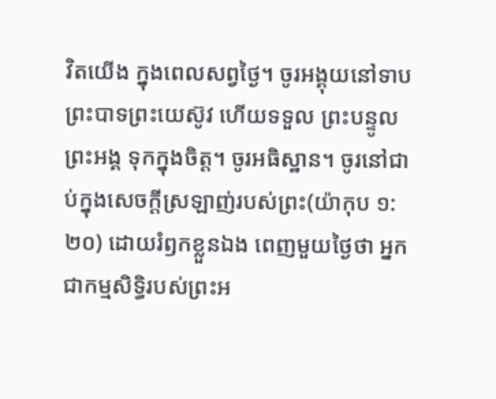វិតយើង ក្នុងពេលសព្វថ្ងៃ។ ចូរអង្គុយនៅទាបព្រះបាទព្រះយេស៊ូវ ហើយទទួល ព្រះបន្ទូលព្រះអង្គ ទុកក្នុងចិត្ត។ ចូរអធិស្ឋាន។ ចូរនៅជាប់ក្នុងសេចក្តីស្រឡាញ់របស់ព្រះ(យ៉ាកុប ១:២០) ដោយរំឭកខ្លួនឯង ពេញមួយថ្ងៃថា អ្នកជាកម្មសិទ្ធិរបស់ព្រះអ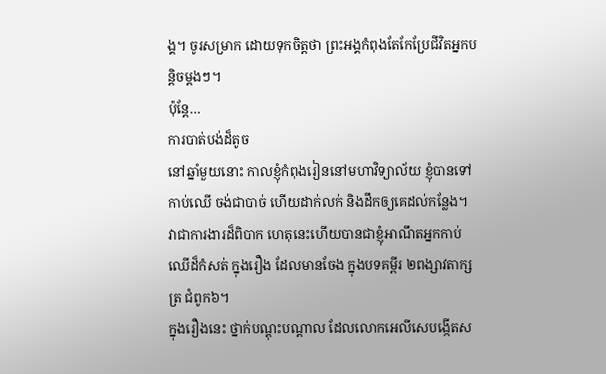ង្គ។ ចូរសម្រាក ដោយទុកចិត្តថា ព្រះអង្គកំពុងតែកែប្រែជីវិតអ្នកបន្តិចម្តងៗ។
ប៉ុន្តែ…
ការបាត់បង់ដ៏តូច
នៅឆ្នាំមួយនោះ កាលខ្ញុំកំពុងរៀននៅមហាវិទ្យាល័យ ខ្ញុំបានទៅកាប់ឈើ ចង់ជាបាច់ ហើយដាក់លក់ និងដឹកឲ្យគេដល់កន្លែង។ វាជាការងារដ៏ពិបាក ហេតុនេះហើយបានជាខ្ញុំអាណឹតអ្នកកាប់ឈើដ៏កំសត់ ក្នុងរឿង ដែលមានចែង ក្នុងបទគម្ពីរ ២ពង្សាវតាក្សត្រ ជំពូក៦។
ក្នុងរឿងនេះ ថ្នាក់បណ្តុះបណ្តាល ដែលលោកអេលីសេបង្កើតស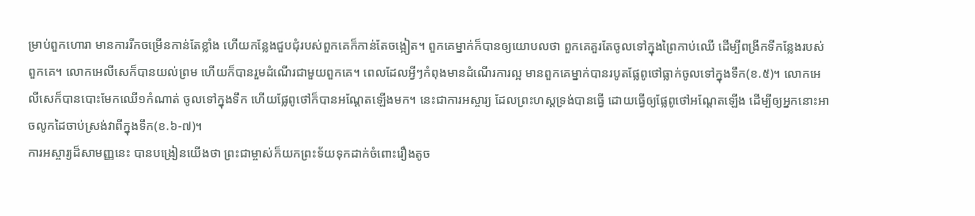ម្រាប់ពួកហោរា មានការរីកចម្រើនកាន់តែខ្លាំង ហើយកន្លែងជួបជុំរបស់ពួកគេក៏កាន់តែចង្អៀត។ ពួកគេម្នាក់ក៏បានឲ្យយោបលថា ពួកគេគួរតែចូលទៅក្នុងព្រៃកាប់ឈើ ដើម្បីពង្រីកទីកន្លែងរបស់ពួកគេ។ លោកអេលីសេក៏បានយល់ព្រម ហើយក៏បានរួមដំណើរជាមួយពួកគេ។ ពេលដែលអ្វីៗកំពុងមានដំណើរការល្អ មានពួកគេម្នាក់បានរបូតផ្លែពូថៅធ្លាក់ចូលទៅក្នុងទឹក(ខ.៥)។ លោកអេលីសេក៏បានបោះមែកឈើ១កំណាត់ ចូលទៅក្នុងទឹក ហើយផ្លែពូថៅក៏បានអណ្តែតឡើងមក។ នេះជាការអស្ចារ្យ ដែលព្រះហស្តទ្រង់បានធ្វើ ដោយធ្វើឲ្យផ្លែពូថៅអណ្តែតឡើង ដើម្បីឲ្យអ្នកនោះអាចលូកដៃចាប់ស្រង់វាពីក្នុងទឹក(ខ.៦-៧)។
ការអស្ចារ្យដ៏សាមញ្ញនេះ បានបង្រៀនយើងថា ព្រះជាម្ចាស់ក៏យកព្រះទ័យទុកដាក់ចំពោះរឿងតូច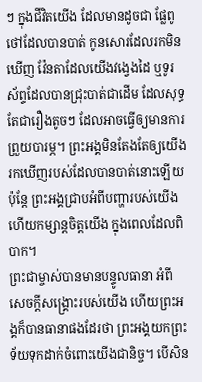ៗ ក្នុងជីវិតយើង ដែលមានដូចជា ផ្លែពូថៅដែលបានបាត់ កូនសោរដែលរកមិនឃើញ វ៉ែនតាដែលយើងវង្វេងដៃ ឬទូរស័ព្ទដែលបានជ្រុះបាត់ជាដើម ដែលសុទ្ធតែជារឿងតូចៗ ដែលអាចធ្វើឲ្យមានការព្រួយបារម្ភ។ ព្រះអង្គមិនតែងតែឲ្យយើងរកឃើញរបស់ដែលបានបាត់នោះឡើយ ប៉ុន្តែ ព្រះអង្គជ្រាបអំពីបញ្ហារបស់យើង ហើយកម្សាន្តចិត្តយើង ក្នុងពេលដែលពិបាក។
ព្រះជាម្ចាស់បានមានបន្ទូលធានា អំពីសេចក្តីសង្រ្គោះរបស់យើង ហើយព្រះអង្គក៏បានធានាផងដែរថា ព្រះអង្គយកព្រះទ័យទុកដាក់ចំពោះយើងជានិច្ច។ បើសិន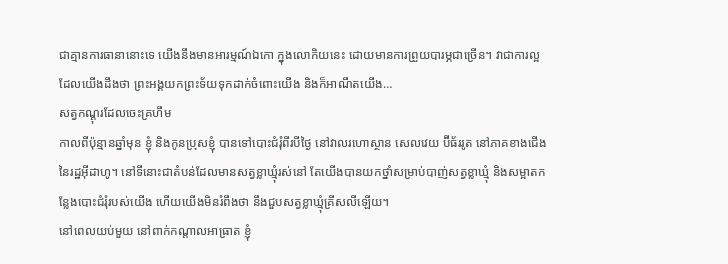ជាគ្មានការធានានោះទេ យើងនឹងមានអារម្មណ៍ឯកោ ក្នុងលោកិយនេះ ដោយមានការព្រួយបារម្ភជាច្រើន។ វាជាការល្អ ដែលយើងដឹងថា ព្រះអង្គយកព្រះទ័យទុកដាក់ចំពោះយើង និងក៏អាណឹតយើង…
សត្វកណ្តុរដែលចេះគ្រហឹម
កាលពីប៉ុន្មានឆ្នាំមុន ខ្ញុំ និងកូនប្រុសខ្ញុំ បានទៅបោះជំរុំពីរបីថ្ងៃ នៅវាលរហោស្ថាន សេលវេយ ប៊ីធ័ររូត នៅភាគខាងជើងនៃរដ្ឋអ៊ីដាហូ។ នៅទីនោះជាតំបន់ដែលមានសត្វខ្លាឃ្មុំរស់នៅ តែយើងបានយកថ្នាំសម្រាប់បាញ់សត្វខ្លាឃ្មុំ និងសម្អាតកន្លែងបោះជំរុំរបស់យើង ហើយយើងមិនរំពឹងថា នឹងជួបសត្វខ្លាឃ្មុំគ្រីសលីឡើយ។
នៅពេលយប់មួយ នៅពាក់កណ្តាលអាធ្រាត ខ្ញុំ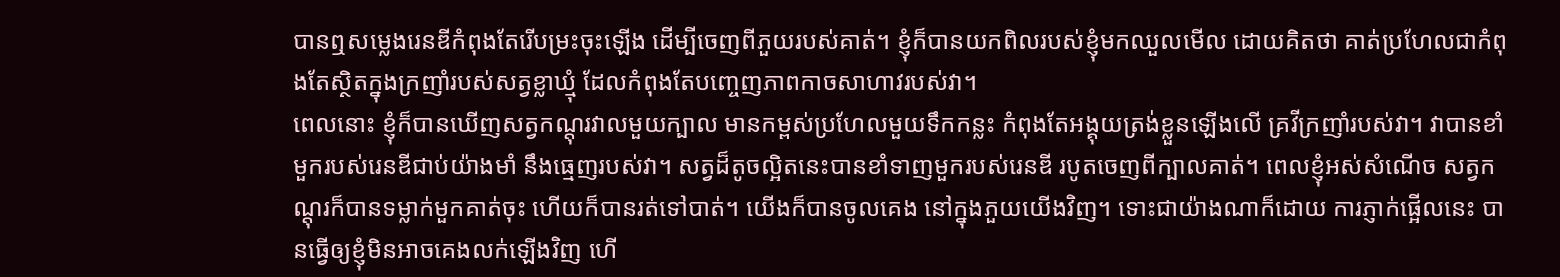បានឮសម្លេងរេនឌីកំពុងតែរើបម្រះចុះឡើង ដើម្បីចេញពីភួយរបស់គាត់។ ខ្ញុំក៏បានយកពិលរបស់ខ្ញុំមកឈួលមើល ដោយគិតថា គាត់ប្រហែលជាកំពុងតែស្ថិតក្នុងក្រញាំរបស់សត្វខ្លាឃ្មុំ ដែលកំពុងតែបញ្ចេញភាពកាចសាហាវរបស់វា។
ពេលនោះ ខ្ញុំក៏បានឃើញសត្វកណ្តុរវាលមួយក្បាល មានកម្ពស់ប្រហែលមួយទឹកកន្លះ កំពុងតែអង្គុយត្រង់ខ្លួនឡើងលើ គ្រវីក្រញាំរបស់វា។ វាបានខាំមួករបស់រេនឌីជាប់យ៉ាងមាំ នឹងធ្មេញរបស់វា។ សត្វដ៏តូចល្អិតនេះបានខាំទាញមួករបស់រេនឌី របូតចេញពីក្បាលគាត់។ ពេលខ្ញុំអស់សំណើច សត្វកណ្តុរក៏បានទម្លាក់មួកគាត់ចុះ ហើយក៏បានរត់ទៅបាត់។ យើងក៏បានចូលគេង នៅក្នុងភួយយើងវិញ។ ទោះជាយ៉ាងណាក៏ដោយ ការភ្ញាក់ផ្អើលនេះ បានធ្វើឲ្យខ្ញុំមិនអាចគេងលក់ឡើងវិញ ហើ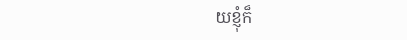យខ្ញុំក៏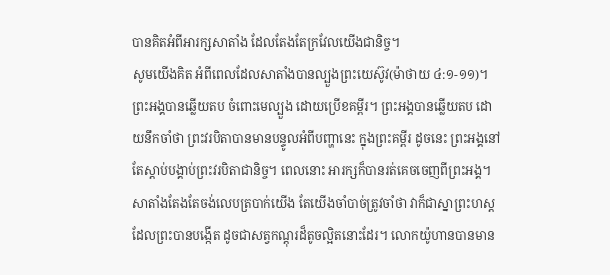បានគិតអំពីអារក្សសាតាំង ដែលតែងតែក្រវែលយើងជានិច្ច។
សូមយើងគិត អំពីពេលដែលសាតាំងបានល្បួងព្រះយេស៊ូវ(ម៉ាថាយ ៤:១-១១)។ ព្រះអង្គបានឆ្លើយតប ចំពោះមេល្បួង ដោយប្រើខគម្ពីរ។ ព្រះអង្គបានឆ្លើយតប ដោយនឹកចាំថា ព្រះវរបិតាបានមានបន្ទូលអំពីបញ្ហានេះ ក្នុងព្រះគម្ពីរ ដូចនេះ ព្រះអង្គនៅតែស្តាប់បង្គាប់ព្រះវរបិតាជានិច្ច។ ពេលនោះ អារក្សក៏បានរត់គេចចេញពីព្រះអង្គ។
សាតាំងតែងតែចង់លេបត្របាក់យើង តែយើងចាំបាច់ត្រូវចាំថា វាក៏ជាស្នាព្រះហស្តដែលព្រះបានបង្កើត ដូចជាសត្វកណ្តុរដ៏តូចល្អិតនោះដែរ។ លោកយ៉ូហានបានមាន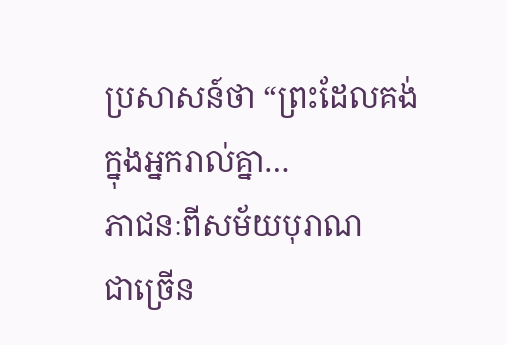ប្រសាសន៍ថា “ព្រះដែលគង់ក្នុងអ្នករាល់គ្នា…
ភាជនៈពីសម័យបុរាណ
ជាច្រើន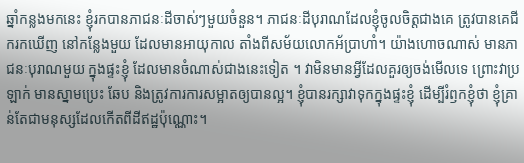ឆ្នាំកន្លងមកនេះ ខ្ញុំរកបានភាជនៈដីចាស់ៗមួយចំនួន។ ភាជនៈដីបុរាណដែលខ្ញុំចូលចិត្តជាងគេ ត្រូវបានគេជីករកឃើញ នៅកន្លែងមួយ ដែលមានអាយុកាល តាំងពីសម័យលោកអ័ប្រាហាំ។ យ៉ាងហោចណាស់ មានភាជនៈបុរាណមួយ ក្នុងផ្ទះខ្ញុំ ដែលមានចំណាស់ជាងនេះទៀត ។ វាមិនមានអ្វីដែលគួរឲ្យចង់មើលទេ ព្រោះវាប្រឡាក់ មានស្នាមប្រេះ ឆែប និងត្រូវការការសម្អាតឲ្យបានល្អ។ ខ្ញុំបានរក្សាវាទុកក្នុងផ្ទះខ្ញុំ ដើម្បីរំឭកខ្ញុំថា ខ្ញុំគ្រាន់តែជាមនុស្សដែលកើតពីដីឥដ្ឋប៉ុណ្ណោះ។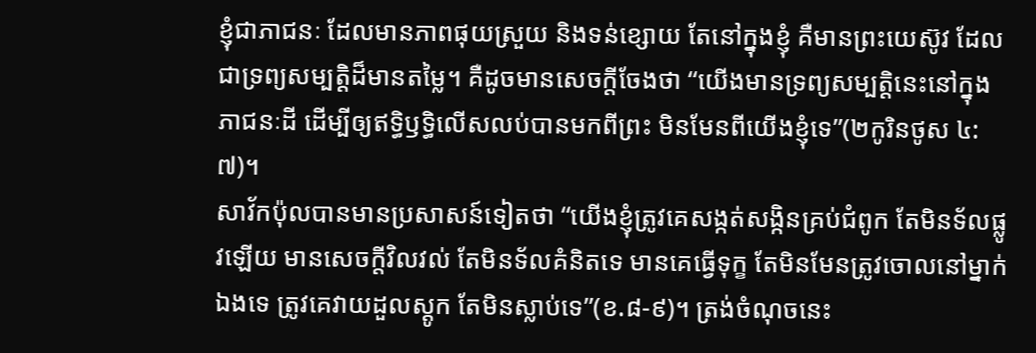ខ្ញុំជាភាជនៈ ដែលមានភាពផុយស្រួយ និងទន់ខ្សោយ តែនៅក្នុងខ្ញុំ គឺមានព្រះយេស៊ូវ ដែលជាទ្រព្យសម្បត្តិដ៏មានតម្លៃ។ គឺដូចមានសេចក្តីចែងថា “យើងមានទ្រព្យសម្បត្តិនេះនៅក្នុងភាជនៈដី ដើម្បីឲ្យឥទ្ធិឫទ្ធិលើសលប់បានមកពីព្រះ មិនមែនពីយើងខ្ញុំទេ”(២កូរិនថូស ៤:៧)។
សាវ័កប៉ុលបានមានប្រសាសន៍ទៀតថា “យើងខ្ញុំត្រូវគេសង្កត់សង្កិនគ្រប់ជំពូក តែមិនទ័លផ្លូវឡើយ មានសេចក្តីវិលវល់ តែមិនទ័លគំនិតទេ មានគេធ្វើទុក្ខ តែមិនមែនត្រូវចោលនៅម្នាក់ឯងទេ ត្រូវគេវាយដួលស្តូក តែមិនស្លាប់ទេ”(ខ.៨-៩)។ ត្រង់ចំណុចនេះ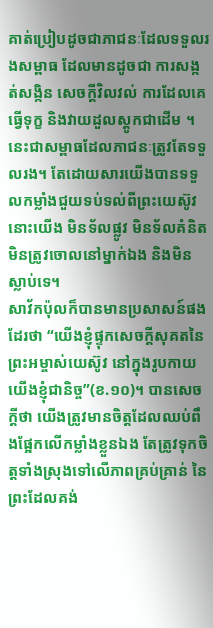គាត់ប្រៀបដូចជាភាជនៈដែលទទួលរងសម្ពាធ ដែលមានដូចជា ការសង្កត់សង្កិន សេចក្តីវិលវល់ ការដែលគេធ្វើទុក្ខ និងវាយដួលស្តូកជាដើម ។ នេះជាសម្ពាធដែលភាជនៈត្រូវតែទទួលរង។ តែដោយសារយើងបានទទួលកម្លាំងជួយទប់ទល់ពីព្រះយេស៊ូវ នោះយើង មិនទ័លផ្លូវ មិនទ័លគំនិត មិនត្រូវចោលនៅម្នាក់ឯង និងមិនស្លាប់ទេ។
សាវ័កប៉ុលក៏បានមានប្រសាសន៍ផងដែរថា “យើងខ្ញុំផ្ទុកសេចក្តីសុគតនៃព្រះអម្ចាស់យេស៊ូវ នៅក្នុងរូបកាយយើងខ្ញុំជានិច្ច”(ខ.១០)។ បានសេចក្តីថា យើងត្រូវមានចិត្តដែលឈប់ពឹងផ្អែកលើកម្លាំងខ្លួនឯង តែត្រូវទុកចិត្តទាំងស្រុងទៅលើភាពគ្រប់គ្រាន់ នៃព្រះដែលគង់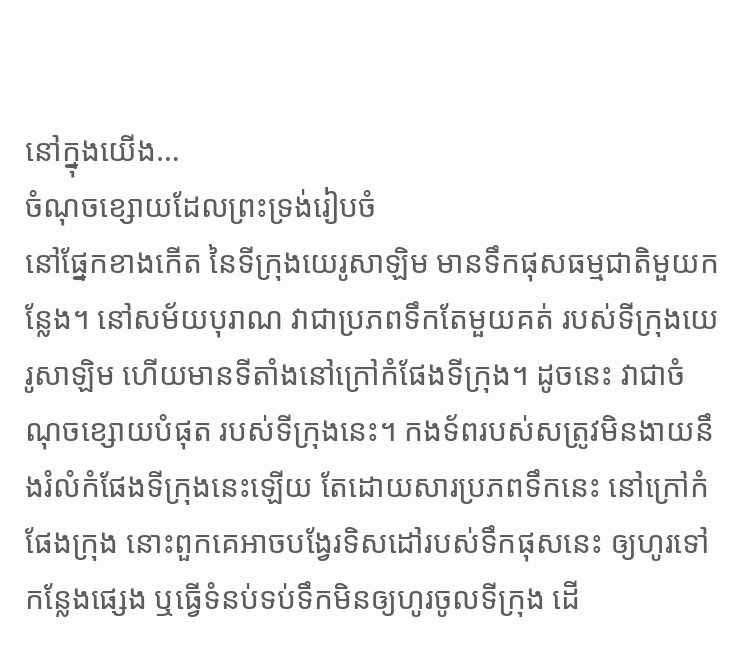នៅក្នុងយើង…
ចំណុចខ្សោយដែលព្រះទ្រង់រៀបចំ
នៅផ្នែកខាងកើត នៃទីក្រុងយេរូសាឡិម មានទឹកផុសធម្មជាតិមួយកន្លែង។ នៅសម័យបុរាណ វាជាប្រភពទឹកតែមួយគត់ របស់ទីក្រុងយេរូសាឡិម ហើយមានទីតាំងនៅក្រៅកំផែងទីក្រុង។ ដូចនេះ វាជាចំណុចខ្សោយបំផុត របស់ទីក្រុងនេះ។ កងទ័ពរបស់សត្រូវមិនងាយនឹងរំលំកំផែងទីក្រុងនេះឡើយ តែដោយសារប្រភពទឹកនេះ នៅក្រៅកំផែងក្រុង នោះពួកគេអាចបង្វែរទិសដៅរបស់ទឹកផុសនេះ ឲ្យហូរទៅកន្លែងផ្សេង ឬធ្វើទំនប់ទប់ទឹកមិនឲ្យហូរចូលទីក្រុង ដើ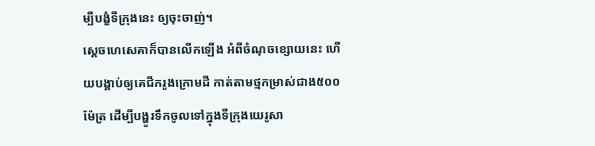ម្បីបង្ខំទីក្រុងនេះ ឲ្យចុះចាញ់។
ស្តេចហេសេគាក៏បានលើកឡើង អំពីចំណុចខ្សោយនេះ ហើយបង្គាប់ឲ្យគេជីករូងក្រោមដី កាត់តាមថ្មកម្រាស់ជាង៥០០ម៉ែត្រ ដើម្បីបង្ហូរទឹកចូលទៅក្នុងទីក្រុងយេរូសា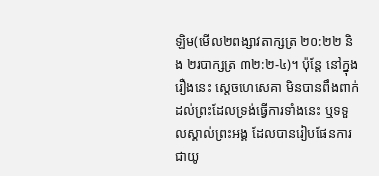ឡិម(មើល២ពង្សាវតាក្សត្រ ២០:២២ និង ២របាក្សត្រ ៣២:២-៤)។ ប៉ុន្តែ នៅក្នុងរឿងនេះ ស្តេចហេសេគា មិនបានពឹងពាក់ដល់ព្រះដែលទ្រង់ធ្វើការទាំងនេះ ឬទទួលស្គាល់ព្រះអង្គ ដែលបានរៀបផែនការ ជាយូ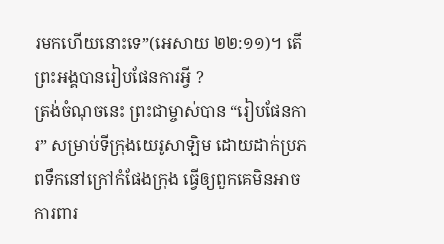រមកហើយនោះទេ”(អេសាយ ២២:១១)។ តើព្រះអង្គបានរៀបផែនការអ្វី ?
ត្រង់ចំណុចនេះ ព្រះជាម្ចាស់បាន “រៀបផែនការ” សម្រាប់ទីក្រុងយេរូសាឡិម ដោយដាក់ប្រភពទឹកនៅក្រៅកំផែងក្រុង ធ្វើឲ្យពួកគេមិនអាចការពារ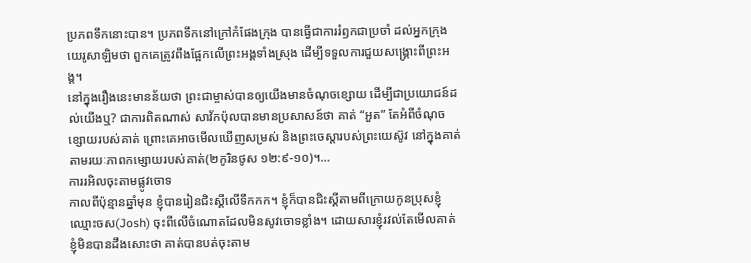ប្រភពទឹកនោះបាន។ ប្រភពទឹកនៅក្រៅកំផែងក្រុង បានធ្វើជាការរំឭកជាប្រចាំ ដល់អ្នកក្រុងយេរូសាឡិមថា ពួកគេត្រូវពឹងផ្អែកលើព្រះអង្គទាំងស្រុង ដើម្បីទទួលការជួយសង្រ្គោះពីព្រះអង្គ។
នៅក្នុងរឿងនេះមានន័យថា ព្រះជាម្ចាស់បានឲ្យយើងមានចំណុចខ្សោយ ដើម្បីជាប្រយោជន៍ដល់យើងឬ? ជាការពិតណាស់ សាវ័កប៉ុលបានមានប្រសាសន៍ថា គាត់ “អួត” តែអំពីចំណុចខ្សោយរបស់គាត់ ព្រោះគេអាចមើលឃើញសម្រស់ និងព្រះចេស្តារបស់ព្រះយេស៊ូវ នៅក្នុងគាត់ តាមរយៈភាពកម្សោយរបស់គាត់(២កូរិនថូស ១២:៩-១០)។…
ការរអិលចុះតាមផ្លូវចោទ
កាលពីប៉ុន្មានឆ្នាំមុន ខ្ញុំបានរៀនជិះស្គីលើទឹកកក។ ខ្ញុំក៏បានជិះស្គីតាមពីក្រោយកូនប្រុសខ្ញុំ ឈ្មោះចស(Josh) ចុះពីលើចំណោតដែលមិនសូវចោទខ្លាំង។ ដោយសារខ្ញុំរវល់តែមើលគាត់ ខ្ញុំមិនបានដឹងសោះថា គាត់បានបត់ចុះតាម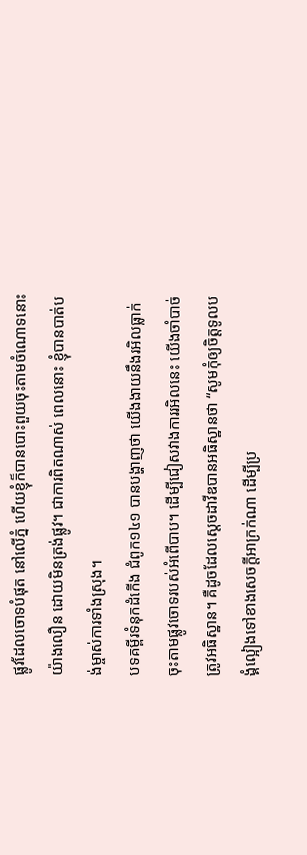ផ្លូវដែលចោទបំផុត នៅលើភ្នំ ហើយខ្ញុំក៏បានបោះពួយចុះតាមចំណោទនោះយ៉ាងលឿន ដោយមិនត្រង់ផ្លូវ។ ជាការពិតណាស់ ពេលនោះ ខ្ញុំបានបាត់បង់ម្ចាស់ការទាំងស្រុង។
បទគម្ពីរទំនុកដំកើង ជំពូក១៤១ បានបង្ហាញថា យើងងាយនឹងរអិលធ្លាក់ចុះតាមផ្លូវចោទរបស់អំពើបាប។ ដើម្បីជៀសវាងការរអិលនេះ យើងចាំបាច់ត្រូវអធិស្ឋាន។ គឺដូចដែលស្តេចដាវីឌបានអធិស្ឋានថា “សូមកុំឲ្យចិត្តទូលបង្គំល្អៀងទៅខាងសេចក្តីអាក្រក់ណា ដើម្បីប្រ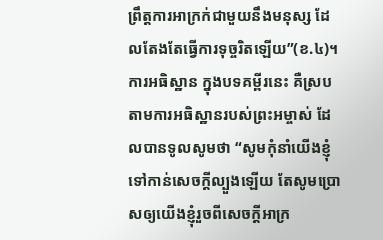ព្រឹត្តការអាក្រក់ជាមួយនឹងមនុស្ស ដែលតែងតែធ្វើការទុច្ចរិតឡើយ”(ខ.៤)។ ការអធិស្ឋាន ក្នុងបទគម្ពីរនេះ គឺស្របតាមការអធិស្ឋានរបស់ព្រះអម្ចាស់ ដែលបានទូលសូមថា “សូមកុំនាំយើងខ្ញុំទៅកាន់សេចក្តីល្បួងឡើយ តែសូមប្រោសឲ្យយើងខ្ញុំរួចពីសេចក្តីអាក្រ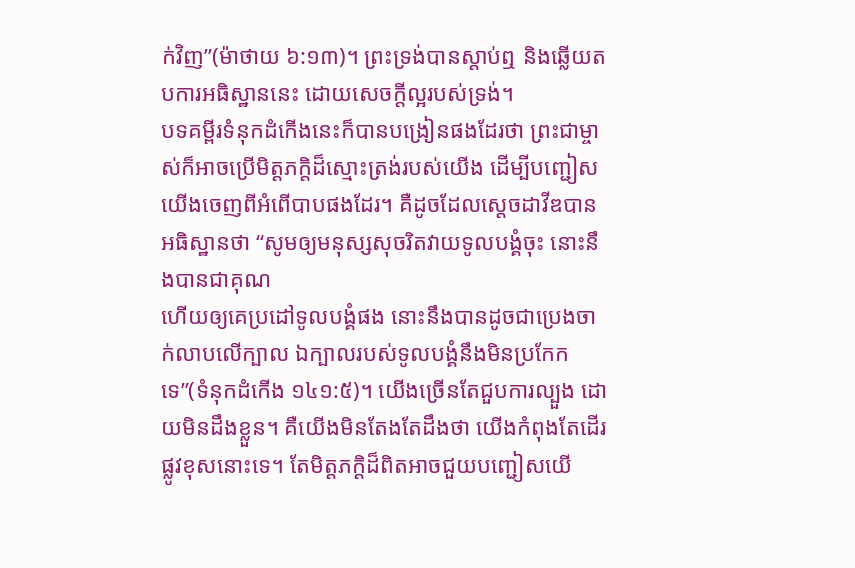ក់វិញ”(ម៉ាថាយ ៦:១៣)។ ព្រះទ្រង់បានស្តាប់ឮ និងឆ្លើយតបការអធិស្ឋាននេះ ដោយសេចក្តីល្អរបស់ទ្រង់។
បទគម្ពីរទំនុកដំកើងនេះក៏បានបង្រៀនផងដែរថា ព្រះជាម្ចាស់ក៏អាចប្រើមិត្តភក្តិដ៏ស្មោះត្រង់របស់យើង ដើម្បីបញ្ជៀសយើងចេញពីអំពើបាបផងដែរ។ គឺដូចដែលស្តេចដាវីឌបានអធិស្ឋានថា “សូមឲ្យមនុស្សសុចរិតវាយទូលបង្គំចុះ នោះនឹងបានជាគុណ
ហើយឲ្យគេប្រដៅទូលបង្គំផង នោះនឹងបានដូចជាប្រេងចាក់លាបលើក្បាល ឯក្បាលរបស់ទូលបង្គំនឹងមិនប្រកែកទេ”(ទំនុកដំកើង ១៤១:៥)។ យើងច្រើនតែជួបការល្បួង ដោយមិនដឹងខ្លួន។ គឺយើងមិនតែងតែដឹងថា យើងកំពុងតែដើរផ្លូវខុសនោះទេ។ តែមិត្តភក្តិដ៏ពិតអាចជួយបញ្ជៀសយើ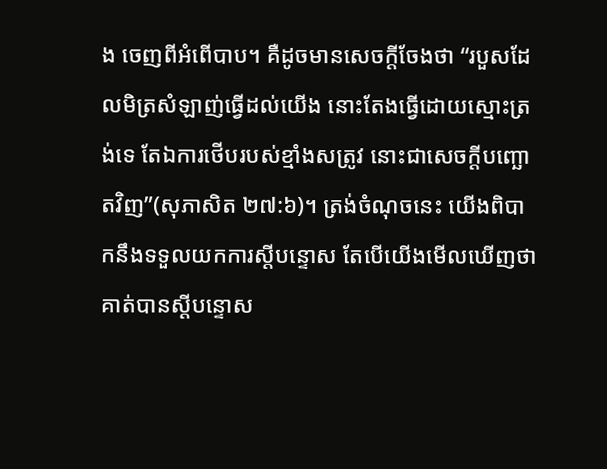ង ចេញពីអំពើបាប។ គឺដូចមានសេចក្តីចែងថា “របួសដែលមិត្រសំឡាញ់ធ្វើដល់យើង នោះតែងធ្វើដោយស្មោះត្រង់ទេ តែឯការថើបរបស់ខ្មាំងសត្រូវ នោះជាសេចក្តីបញ្ឆោតវិញ”(សុភាសិត ២៧:៦)។ ត្រង់ចំណុចនេះ យើងពិបាកនឹងទទួលយកការស្តីបន្ទោស តែបើយើងមើលឃើញថា គាត់បានស្តីបន្ទោស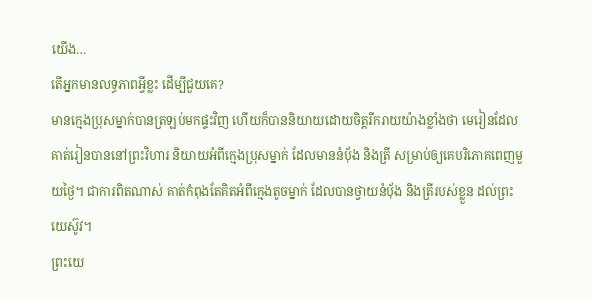យើង…
តើអ្នកមានលទ្ធភាពអ្វីខ្លះ ដើម្បីជួយគេ?
មានក្មេងប្រុសម្នាក់បានត្រឡប់មកផ្ទះវិញ ហើយក៏បាននិយាយដោយចិត្តរីករាយយ៉ាងខ្លាំងថា មេរៀនដែលគាត់រៀនបាននៅព្រះវិហារ និយាយអំពីក្មេងប្រុសម្នាក់ ដែលមាននំប៉័ង និងត្រី សម្រាប់ឲ្យគេបរិភោគពេញមួយថ្ងៃ។ ជាការពិតណាស់ គាត់កំពុងតែគិតអំពីក្មេងតូចម្នាក់ ដែលបានថ្វាយនំប៉័ង និងត្រីរបស់ខ្លួន ដល់ព្រះយេស៊ូវ។
ព្រះយេ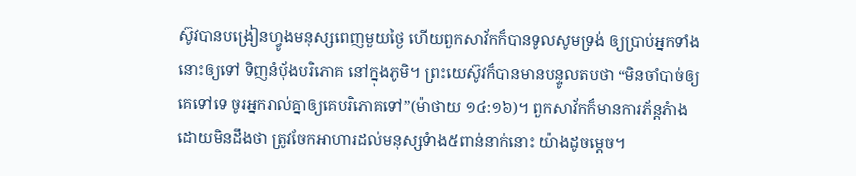ស៊ូវបានបង្រៀនហ្វូងមនុស្សពេញមួយថ្ងៃ ហើយពួកសាវ័កក៏បានទូលសូមទ្រង់ ឲ្យប្រាប់អ្នកទាំងនោះឲ្យទៅ ទិញនំប៉័ងបរិភោគ នៅក្នុងភូមិ។ ព្រះយេស៊ូវក៏បានមានបន្ទូលតបថា “មិនចាំបាច់ឲ្យគេទៅទេ ចូរអ្នករាល់គ្នាឲ្យគេបរិភោគទៅ”(ម៉ាថាយ ១៤:១៦)។ ពួកសាវ័កក៏មានការភ័ន្តភំាង ដោយមិនដឹងថា ត្រូវចែកអាហារដល់មនុស្សទំាង៥ពាន់នាក់នោះ យ៉ាងដូចម្តេច។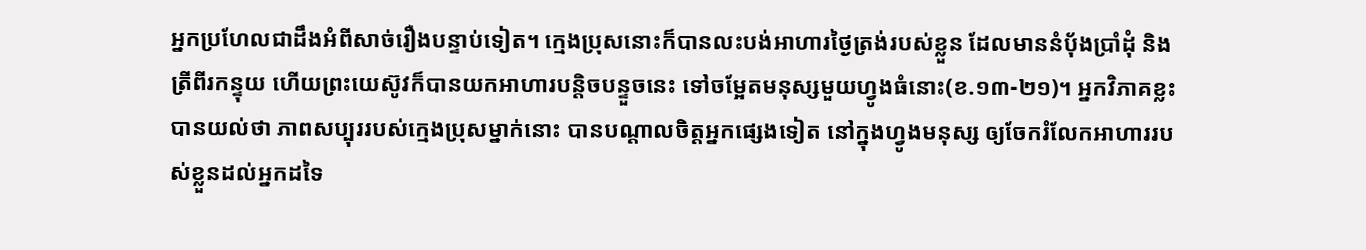អ្នកប្រហែលជាដឹងអំពីសាច់រឿងបន្ទាប់ទៀត។ ក្មេងប្រុសនោះក៏បានលះបង់អាហារថ្ងៃត្រង់របស់ខ្លួន ដែលមាននំប៉័ងប្រាំដុំ និងត្រីពីរកន្ទុយ ហើយព្រះយេស៊ូវក៏បានយកអាហារបន្តិចបន្ទួចនេះ ទៅចម្អែតមនុស្សមួយហ្វូងធំនោះ(ខ.១៣-២១)។ អ្នកវិភាគខ្លះបានយល់ថា ភាពសប្បុររបស់ក្មេងប្រុសម្នាក់នោះ បានបណ្តាលចិត្តអ្នកផ្សេងទៀត នៅក្នុងហ្វូងមនុស្ស ឲ្យចែករំលែកអាហាររបស់ខ្លួនដល់អ្នកដទៃ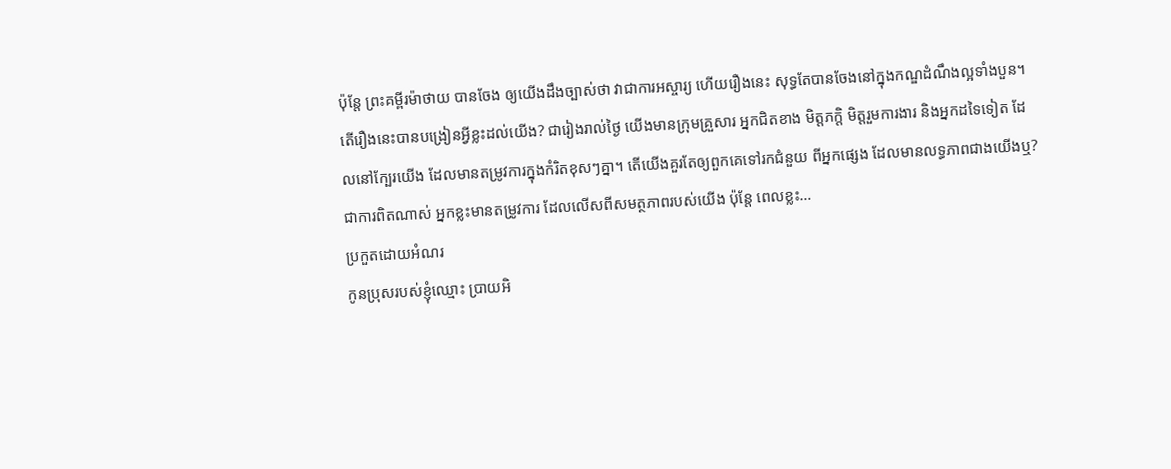ប៉ុន្តែ ព្រះគម្ពីរម៉ាថាយ បានចែង ឲ្យយើងដឹងច្បាស់ថា វាជាការអស្ចារ្យ ហើយរឿងនេះ សុទ្ធតែបានចែងនៅក្នុងកណ្ឌដំណឹងល្អទាំងបួន។
តើរឿងនេះបានបង្រៀនអ្វីខ្លះដល់យើង? ជារៀងរាល់ថ្ងៃ យើងមានក្រុមគ្រួសារ អ្នកជិតខាង មិត្តភក្តិ មិត្តរួមការងារ និងអ្នកដទៃទៀត ដែលនៅក្បែរយើង ដែលមានតម្រូវការក្នុងកំរិតខុសៗគ្នា។ តើយើងគួរតែឲ្យពួកគេទៅរកជំនួយ ពីអ្នកផ្សេង ដែលមានលទ្ធភាពជាងយើងឬ? ជាការពិតណាស់ អ្នកខ្លះមានតម្រូវការ ដែលលើសពីសមត្ថភាពរបស់យើង ប៉ុន្តែ ពេលខ្លះ…
ប្រកួតដោយអំណរ
កូនប្រុសរបស់ខ្ញុំឈ្មោះ ប្រាយអិ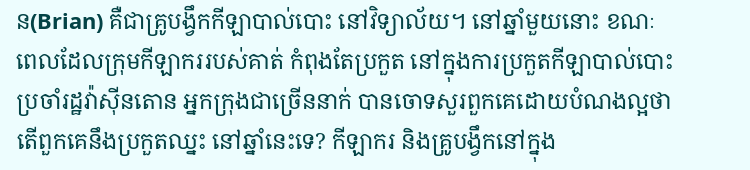ន(Brian) គឺជាគ្រូបង្វឹកកីឡាបាល់បោះ នៅវិទ្យាល័យ។ នៅឆ្នាំមួយនោះ ខណៈពេលដែលក្រុមកីឡាកររបស់គាត់ កំពុងតែប្រកួត នៅក្នុងការប្រកួតកីឡាបាល់បោះប្រចាំរដ្ឋវ៉ាស៊ីនតោន អ្នកក្រុងជាច្រើននាក់ បានចោទសួរពួកគេដោយបំណងល្អថា តើពួកគេនឹងប្រកួតឈ្នះ នៅឆ្នាំនេះទេ? កីឡាករ និងគ្រូបង្វឹកនៅក្នុង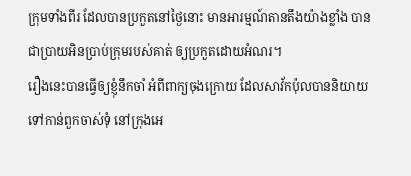ក្រុមទាំងពីរ ដែលបានប្រកួតនៅថ្ងៃនោះ មានអារម្មណ៍តានតឹងយ៉ាងខ្លាំង បានជាប្រាយអិនប្រាប់ក្រុមរបស់គាត់ ឲ្យប្រកួតដោយអំណរ។
រឿងនេះបានធ្វើឲ្យខ្ញុំនឹកចាំ អំពីពាក្យចុងក្រោយ ដែលសាវ័កប៉ុលបាននិយាយទៅកាន់ពួកចាស់ទុំ នៅក្រុងអេ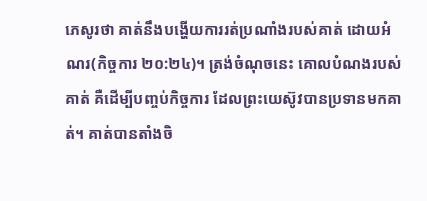ភេសូរថា គាត់នឹងបង្ហើយការរត់ប្រណាំងរបស់គាត់ ដោយអំណរ(កិច្ចការ ២០:២៤)។ ត្រង់ចំណុចនេះ គោលបំណងរបស់គាត់ គឺដើម្បីបញ្ចប់កិច្ចការ ដែលព្រះយេស៊ូវបានប្រទានមកគាត់។ គាត់បានតាំងចិ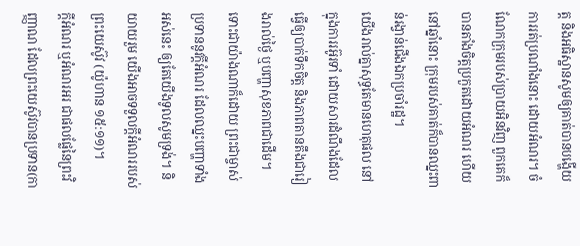ត្ត និងអធិស្ឋានសូមឲ្យគាត់បានបង្ហើយការរត់ប្រណាំងនោះ ដោយអំណរ។ ចំណែកក្រុមរបស់ប្រាយអិនវិញ ពួកគេក៏បានតាំងចិត្តប្រកួតដោយអំណរ ហើយនៅឆ្នាំនោះ ក្រុមរបស់គាត់ក៏បានឈ្នះពាន់រង្វាន់ជើងឯកប្រចាំរដ្ឋ។
យើងរាល់គ្នាសុទ្ធតែមានហេតុផល នៅក្នុងការរអ៊ូរទាំ ដោយសារដំណឹងដែលធ្វើឲ្យបាក់ទឹកចិត្ត និងភាពតានតឹងជារៀងរាល់ថ្ងៃ ឬបញ្ហាសុខភាពជាដើម។ ទោះជាយ៉ាងណាក៏ដោយ ព្រះជាម្ចាស់ប្រទាននូវក្តីអំណរ ដែលឈ្នះបញ្ហាទាំងអស់នេះ ឲ្យតែយើងទូលសូមទ្រង់។ និយាយរួម យើងអាចទទួលក្តីអំណររបស់ព្រះយេស៊ូវ (យ៉ូហាន ១៥:១១)។
ក្តីអំណរ ឬអំណរអរ ជាផលផ្លែនៃព្រះវិញ្ញាណ ដែលព្រះយេស៊ូវបានប្រទាន(កា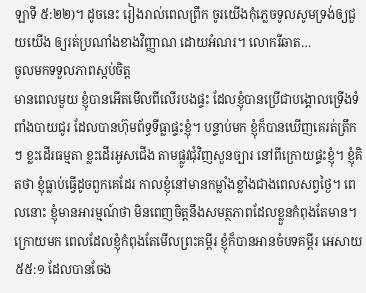ឡាទី ៥:២២)។ ដូចនេះ រៀងរាល់ពេលព្រឹក ចូរយើងកុំភ្លេចទូលសូមទ្រង់ឲ្យជួយយើង ឲ្យរត់ប្រណាំងខាងវិញ្ញាណ ដោយអំណរ។ លោករីឆាត…
ចូលមកទទួលភាពស្កប់ចិត្ត
មានពេលមួយ ខ្ញុំបានអើតមើលពីលើរបងផ្ទះ ដែលខ្ញុំបានប្រើជាបង្គោលទ្រើងទំពាំងបាយជូរ ដែលបានហ៊ុមព័ទ្ធទីធ្លាផ្ទះខ្ញុំ។ បន្ទាប់មក ខ្ញុំក៏បានឃើញគេរត់ត្រឹកៗ ខ្លះដើរធម្មតា ខ្លះដើរអូសជើង តាមផ្លូវជុំវិញសួនច្បារ នៅពីក្រោយផ្ទះខ្ញុំ។ ខ្ញុំគិតថា ខ្ញុំធ្លាប់ធ្វើដូចពួកគេដែរ កាលខ្ញុំនៅមានកម្លាំងខ្លាំងជាងពេលសព្វថ្ងៃ។ ពេលនោះ ខ្ញុំមានអារម្មណ៍ថា មិនពេញចិត្តនឹងសមត្ថភាពដែលខ្លួនកំពុងតែមាន។
ក្រោយមក ពេលដែលខ្ញុំកំពុងតែមើលព្រះគម្ពីរ ខ្ញុំក៏បានអានចំបទគម្ពីរ អេសាយ ៥៥:១ ដែលបានចែង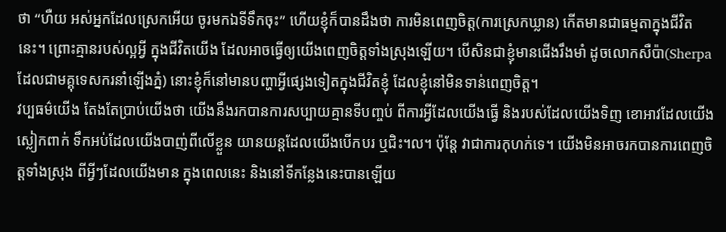ថា “ហឺយ អស់អ្នកដែលស្រេកអើយ ចូរមកឯទីទឹកចុះ” ហើយខ្ញុំក៏បានដឹងថា ការមិនពេញចិត្ត(ការស្រេកឃ្លាន) កើតមានជាធម្មតាក្នុងជីវិតនេះ។ ព្រោះគ្មានរបស់ល្អអ្វី ក្នុងជីវិតយើង ដែលអាចធ្វើឲ្យយើងពេញចិត្តទាំងស្រុងឡើយ។ បើសិនជាខ្ញុំមានជើងរឹងមាំ ដូចលោកសឺប៉ា(Sherpa ដែលជាមគ្គុទេសករនាំឡើងភ្នំ) នោះខ្ញុំក៏នៅមានបញ្ហាអ្វីផ្សេងទៀតក្នុងជីវិតខ្ញុំ ដែលខ្ញុំនៅមិនទាន់ពេញចិត្ត។
វប្បធម៌យើង តែងតែប្រាប់យើងថា យើងនឹងរកបានការសប្បាយគ្មានទីបញ្ចប់ ពីការអ្វីដែលយើងធ្វើ និងរបស់ដែលយើងទិញ ខោអាវដែលយើងស្លៀកពាក់ ទឹកអប់ដែលយើងបាញ់ពីលើខ្លួន យានយន្តដែលយើងបើកបរ ឬជិះ។ល។ ប៉ុន្តែ វាជាការកុហក់ទេ។ យើងមិនអាចរកបានការពេញចិត្តទាំងស្រុង ពីអ្វីៗដែលយើងមាន ក្នុងពេលនេះ និងនៅទីកន្លែងនេះបានឡើយ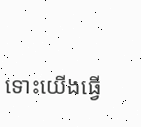ទោះយើងធ្វើ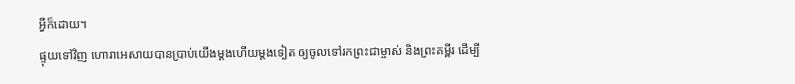អ្វីក៏ដោយ។
ផ្ទុយទៅវិញ ហោរាអេសាយបានប្រាប់យើងម្តងហើយម្តងទៀត ឲ្យចូលទៅរកព្រះជាម្ចាស់ និងព្រះគម្ពីរ ដើម្បី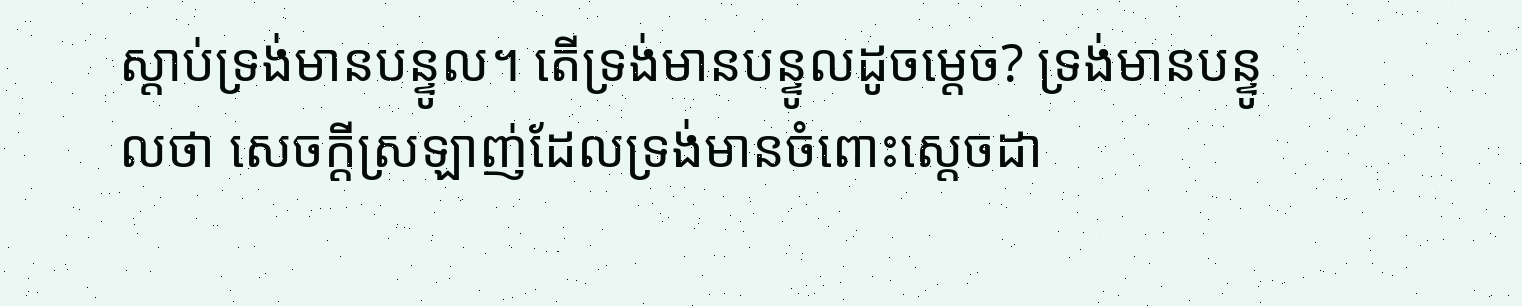ស្តាប់ទ្រង់មានបន្ទូល។ តើទ្រង់មានបន្ទូលដូចម្តេច? ទ្រង់មានបន្ទូលថា សេចក្តីស្រឡាញ់ដែលទ្រង់មានចំពោះស្តេចដា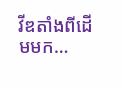វីឌតាំងពីដើមមក…